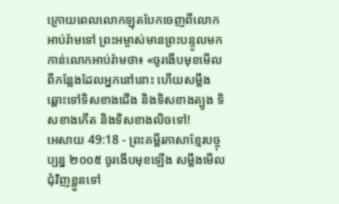ក្រោយពេលលោកឡុតបែកចេញពីលោកអាប់រ៉ាមទៅ ព្រះអម្ចាស់មានព្រះបន្ទូលមកកាន់លោកអាប់រ៉ាមថា៖ «ចូរងើបមុខមើលពីកន្លែងដែលអ្នកនៅនោះ ហើយសម្លឹងឆ្ពោះទៅទិសខាងជើង និងទិសខាងត្បូង ទិសខាងកើត និងទិសខាងលិចទៅ!
អេសាយ 49:18 - ព្រះគម្ពីរភាសាខ្មែរបច្ចុប្បន្ន ២០០៥ ចូរងើបមុខឡើង សម្លឹងមើលជុំវិញខ្លួនទៅ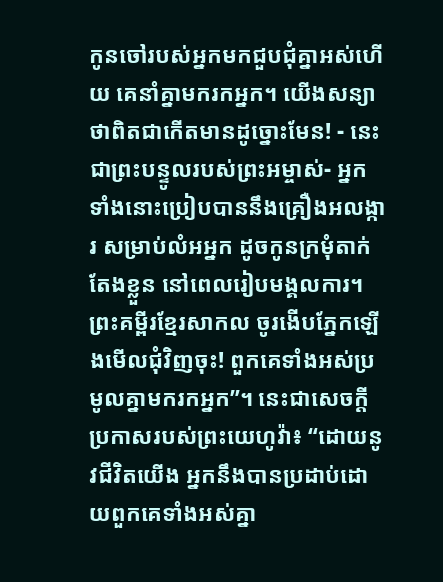កូនចៅរបស់អ្នកមកជួបជុំគ្នាអស់ហើយ គេនាំគ្នាមករកអ្នក។ យើងសន្យាថាពិតជាកើតមានដូច្នោះមែន! - នេះជាព្រះបន្ទូលរបស់ព្រះអម្ចាស់- អ្នកទាំងនោះប្រៀបបាននឹងគ្រឿងអលង្ការ សម្រាប់លំអអ្នក ដូចកូនក្រមុំតាក់តែងខ្លួន នៅពេលរៀបមង្គលការ។ ព្រះគម្ពីរខ្មែរសាកល ចូរងើបភ្នែកឡើងមើលជុំវិញចុះ! ពួកគេទាំងអស់ប្រមូលគ្នាមករកអ្នក”។ នេះជាសេចក្ដីប្រកាសរបស់ព្រះយេហូវ៉ា៖ “ដោយនូវជីវិតយើង អ្នកនឹងបានប្រដាប់ដោយពួកគេទាំងអស់គ្នា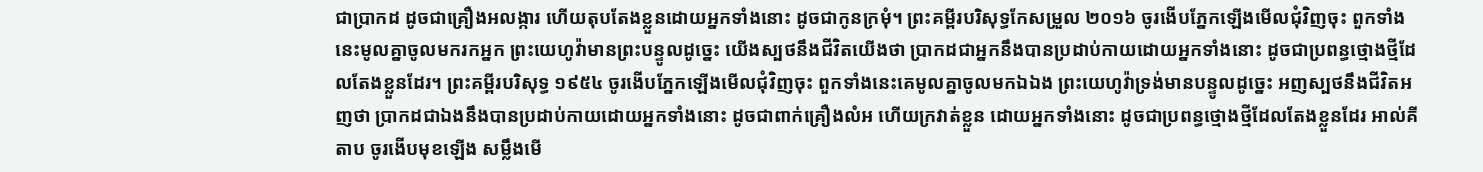ជាប្រាកដ ដូចជាគ្រឿងអលង្ការ ហើយតុបតែងខ្លួនដោយអ្នកទាំងនោះ ដូចជាកូនក្រមុំ។ ព្រះគម្ពីរបរិសុទ្ធកែសម្រួល ២០១៦ ចូរងើបភ្នែកឡើងមើលជុំវិញចុះ ពួកទាំងនេះមូលគ្នាចូលមករកអ្នក ព្រះយេហូវ៉ាមានព្រះបន្ទូលដូច្នេះ យើងស្បថនឹងជីវិតយើងថា ប្រាកដជាអ្នកនឹងបានប្រដាប់កាយដោយអ្នកទាំងនោះ ដូចជាប្រពន្ធថ្មោងថ្មីដែលតែងខ្លួនដែរ។ ព្រះគម្ពីរបរិសុទ្ធ ១៩៥៤ ចូរងើបភ្នែកឡើងមើលជុំវិញចុះ ពួកទាំងនេះគេមូលគ្នាចូលមកឯឯង ព្រះយេហូវ៉ាទ្រង់មានបន្ទូលដូច្នេះ អញស្បថនឹងជីវិតអញថា ប្រាកដជាឯងនឹងបានប្រដាប់កាយដោយអ្នកទាំងនោះ ដូចជាពាក់គ្រឿងលំអ ហើយក្រវាត់ខ្លួន ដោយអ្នកទាំងនោះ ដូចជាប្រពន្ធថ្មោងថ្មីដែលតែងខ្លួនដែរ អាល់គីតាប ចូរងើបមុខឡើង សម្លឹងមើ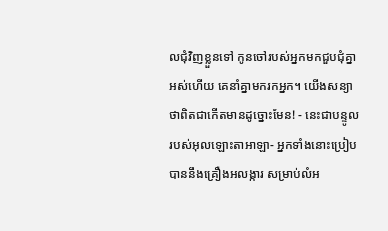លជុំវិញខ្លួនទៅ កូនចៅរបស់អ្នកមកជួបជុំគ្នាអស់ហើយ គេនាំគ្នាមករកអ្នក។ យើងសន្យាថាពិតជាកើតមានដូច្នោះមែន! - នេះជាបន្ទូលរបស់អុលឡោះតាអាឡា- អ្នកទាំងនោះប្រៀបបាននឹងគ្រឿងអលង្ការ សម្រាប់លំអ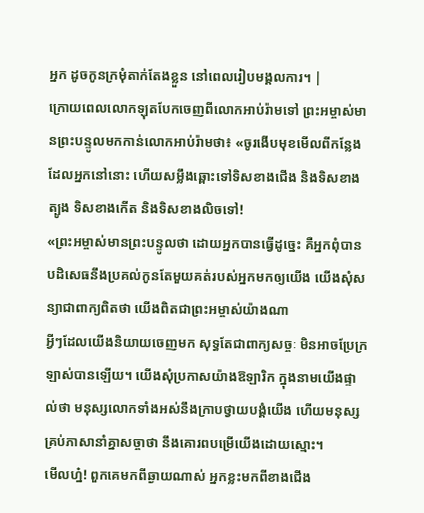អ្នក ដូចកូនក្រមុំតាក់តែងខ្លួន នៅពេលរៀបមង្គលការ។ |
ក្រោយពេលលោកឡុតបែកចេញពីលោកអាប់រ៉ាមទៅ ព្រះអម្ចាស់មានព្រះបន្ទូលមកកាន់លោកអាប់រ៉ាមថា៖ «ចូរងើបមុខមើលពីកន្លែងដែលអ្នកនៅនោះ ហើយសម្លឹងឆ្ពោះទៅទិសខាងជើង និងទិសខាងត្បូង ទិសខាងកើត និងទិសខាងលិចទៅ!
«ព្រះអម្ចាស់មានព្រះបន្ទូលថា ដោយអ្នកបានធ្វើដូច្នេះ គឺអ្នកពុំបានបដិសេធនឹងប្រគល់កូនតែមួយគត់របស់អ្នកមកឲ្យយើង យើងសុំសន្យាជាពាក្យពិតថា យើងពិតជាព្រះអម្ចាស់យ៉ាងណា
អ្វីៗដែលយើងនិយាយចេញមក សុទ្ធតែជាពាក្យសច្ចៈ មិនអាចប្រែក្រឡាស់បានឡើយ។ យើងសុំប្រកាសយ៉ាងឱឡារិក ក្នុងនាមយើងផ្ទាល់ថា មនុស្សលោកទាំងអស់នឹងក្រាបថ្វាយបង្គំយើង ហើយមនុស្សគ្រប់ភាសានាំគ្នាសច្ចាថា នឹងគោរពបម្រើយើងដោយស្មោះ។
មើលហ្ន៎! ពួកគេមកពីឆ្ងាយណាស់ អ្នកខ្លះមកពីខាងជើង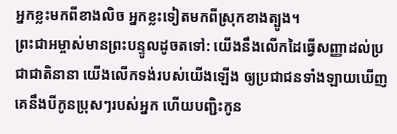អ្នកខ្លះមកពីខាងលិច អ្នកខ្លះទៀតមកពីស្រុកខាងត្បូង។
ព្រះជាអម្ចាស់មានព្រះបន្ទូលដូចតទៅ: យើងនឹងលើកដៃធ្វើសញ្ញាដល់ប្រជាជាតិនានា យើងលើកទង់របស់យើងឡើង ឲ្យប្រជាជនទាំងឡាយឃើញ គេនឹងបីកូនប្រុសៗរបស់អ្នក ហើយបញ្ជិះកូន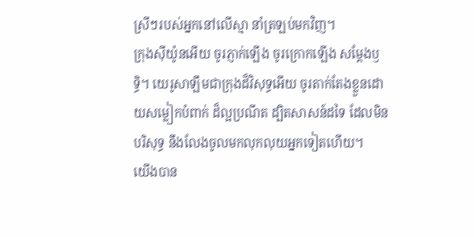ស្រីៗរបស់អ្នកនៅលើស្មា នាំត្រឡប់មកវិញ។
ក្រុងស៊ីយ៉ូនអើយ ចូរភ្ញាក់ឡើង ចូរក្រោកឡើង សម្តែងឫទ្ធិ។ យេរូសាឡឹមជាក្រុងដ៏វិសុទ្ធអើយ ចូរតាក់តែងខ្លួនដោយសម្លៀកបំពាក់ ដ៏ល្អប្រណីត ដ្បិតសាសន៍ដទៃ ដែលមិនបរិសុទ្ធ នឹងលែងចូលមកលុកលុយអ្នកទៀតហើយ។
យើងបាន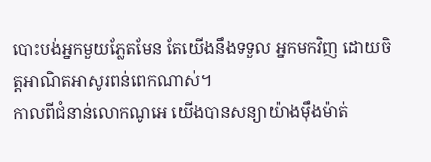បោះបង់អ្នកមួយភ្លែតមែន តែយើងនឹងទទួល អ្នកមកវិញ ដោយចិត្តអាណិតអាសូរពន់ពេកណាស់។
កាលពីជំនាន់លោកណូអេ យើងបានសន្យាយ៉ាងម៉ឹងម៉ាត់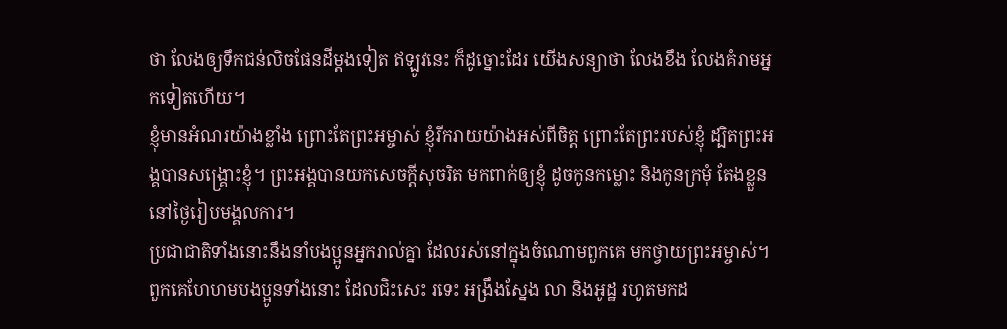ថា លែងឲ្យទឹកជន់លិចផែនដីម្ដងទៀត ឥឡូវនេះ ក៏ដូច្នោះដែរ យើងសន្យាថា លែងខឹង លែងគំរាមអ្នកទៀតហើយ។
ខ្ញុំមានអំណរយ៉ាងខ្លាំង ព្រោះតែព្រះអម្ចាស់ ខ្ញុំរីករាយយ៉ាងអស់ពីចិត្ត ព្រោះតែព្រះរបស់ខ្ញុំ ដ្បិតព្រះអង្គបានសង្គ្រោះខ្ញុំ។ ព្រះអង្គបានយកសេចក្ដីសុចរិត មកពាក់ឲ្យខ្ញុំ ដូចកូនកម្លោះ និងកូនក្រមុំ តែងខ្លួននៅថ្ងៃរៀបមង្គលការ។
ប្រជាជាតិទាំងនោះនឹងនាំបងប្អូនអ្នករាល់គ្នា ដែលរស់នៅក្នុងចំណោមពួកគេ មកថ្វាយព្រះអម្ចាស់។ ពួកគេហែហមបងប្អូនទាំងនោះ ដែលជិះសេះ រទេះ អង្រឹងស្នែង លា និងអូដ្ឋ រហូតមកដ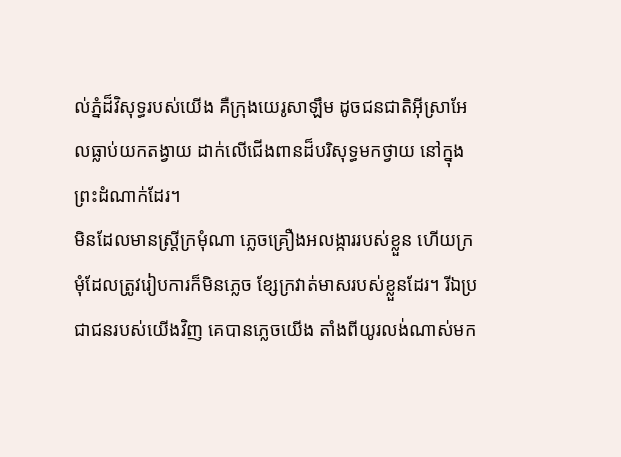ល់ភ្នំដ៏វិសុទ្ធរបស់យើង គឺក្រុងយេរូសាឡឹម ដូចជនជាតិអ៊ីស្រាអែលធ្លាប់យកតង្វាយ ដាក់លើជើងពានដ៏បរិសុទ្ធមកថ្វាយ នៅក្នុងព្រះដំណាក់ដែរ។
មិនដែលមានស្ត្រីក្រមុំណា ភ្លេចគ្រឿងអលង្ការរបស់ខ្លួន ហើយក្រមុំដែលត្រូវរៀបការក៏មិនភ្លេច ខ្សែក្រវាត់មាសរបស់ខ្លួនដែរ។ រីឯប្រជាជនរបស់យើងវិញ គេបានភ្លេចយើង តាំងពីយូរលង់ណាស់មក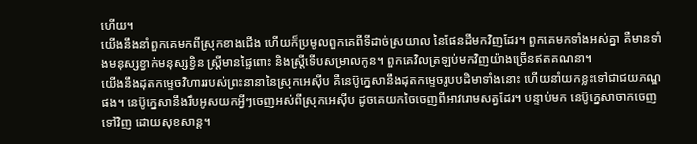ហើយ។
យើងនឹងនាំពួកគេមកពីស្រុកខាងជើង ហើយក៏ប្រមូលពួកគេពីទីដាច់ស្រយាល នៃផែនដីមកវិញដែរ។ ពួកគេមកទាំងអស់គ្នា គឺមានទាំងមនុស្សខ្វាក់មនុស្សខ្វិន ស្ត្រីមានផ្ទៃពោះ និងស្ត្រីទើបសម្រាលកូន។ ពួកគេវិលត្រឡប់មកវិញយ៉ាងច្រើនឥតគណនា។
យើងនឹងដុតកម្ទេចវិហាររបស់ព្រះនានានៃស្រុកអេស៊ីប គឺនេប៊ូក្នេសានឹងដុតកម្ទេចរូបបដិមាទាំងនោះ ហើយនាំយកខ្លះទៅជាជយភណ្ឌផង។ នេប៊ូក្នេសានឹងរឹបអូសយកអ្វីៗចេញអស់ពីស្រុកអេស៊ីប ដូចគេយកចៃចេញពីអាវរោមសត្វដែរ។ បន្ទាប់មក នេប៊ូក្នេសាចាកចេញទៅវិញ ដោយសុខសាន្ត។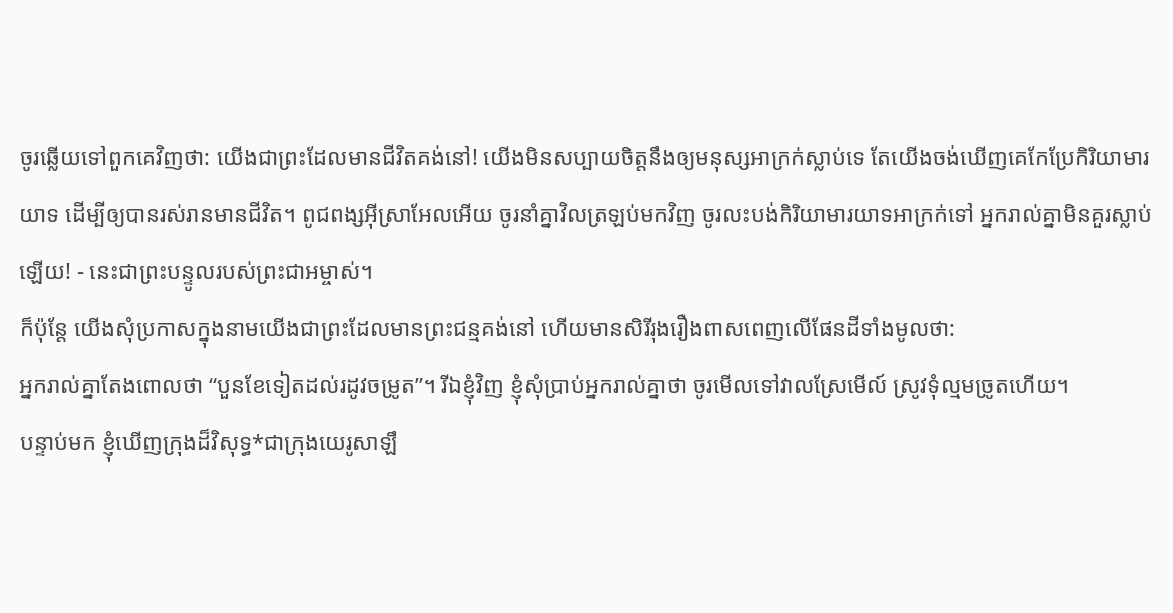ចូរឆ្លើយទៅពួកគេវិញថា: យើងជាព្រះដែលមានជីវិតគង់នៅ! យើងមិនសប្បាយចិត្តនឹងឲ្យមនុស្សអាក្រក់ស្លាប់ទេ តែយើងចង់ឃើញគេកែប្រែកិរិយាមារយាទ ដើម្បីឲ្យបានរស់រានមានជីវិត។ ពូជពង្សអ៊ីស្រាអែលអើយ ចូរនាំគ្នាវិលត្រឡប់មកវិញ ចូរលះបង់កិរិយាមារយាទអាក្រក់ទៅ អ្នករាល់គ្នាមិនគួរស្លាប់ឡើយ! - នេះជាព្រះបន្ទូលរបស់ព្រះជាអម្ចាស់។
ក៏ប៉ុន្តែ យើងសុំប្រកាសក្នុងនាមយើងជាព្រះដែលមានព្រះជន្មគង់នៅ ហើយមានសិរីរុងរឿងពាសពេញលើផែនដីទាំងមូលថា:
អ្នករាល់គ្នាតែងពោលថា “បួនខែទៀតដល់រដូវចម្រូត”។ រីឯខ្ញុំវិញ ខ្ញុំសុំប្រាប់អ្នករាល់គ្នាថា ចូរមើលទៅវាលស្រែមើល៍ ស្រូវទុំល្មមច្រូតហើយ។
បន្ទាប់មក ខ្ញុំឃើញក្រុងដ៏វិសុទ្ធ*ជាក្រុងយេរូសាឡឹ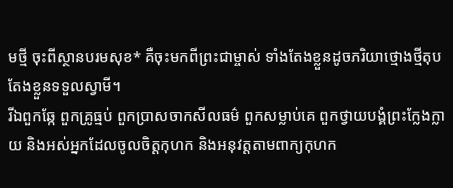មថ្មី ចុះពីស្ថានបរមសុខ* គឺចុះមកពីព្រះជាម្ចាស់ ទាំងតែងខ្លួនដូចភរិយាថ្មោងថ្មីតុបតែងខ្លួនទទួលស្វាមី។
រីឯពួកឆ្កែ ពួកគ្រូធ្មប់ ពួកប្រាសចាកសីលធម៌ ពួកសម្លាប់គេ ពួកថ្វាយបង្គំព្រះក្លែងក្លាយ និងអស់អ្នកដែលចូលចិត្តកុហក និងអនុវត្តតាមពាក្យកុហក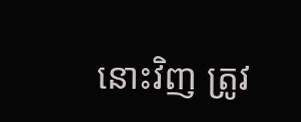នោះវិញ ត្រូវ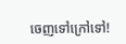ចេញទៅក្រៅទៅ!